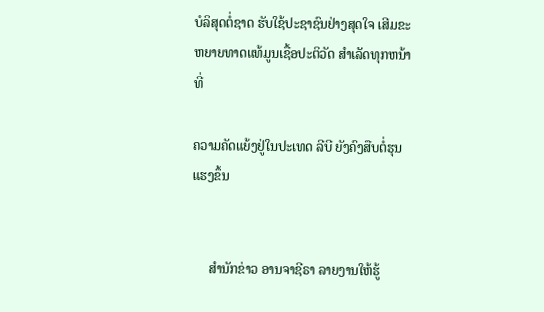ບໍລິສຸດຕໍ່ຊາດ ຮັບໃຊ້ປະຊາຊົນຢ່າງສຸດໃຈ ເສີມຂະຫຍາຍທາດແທ້ມູນເຊື້ອປະຕິວັດ ສໍາເລັດທຸກຫນ້າທີ່

ຄວາມຄັດແຍ້ງຢູ່ໃນປະເທດ ລີບີ ຍັງຄົງສືບຕໍ່ຮຸນແຮງຂຶ້ນ


     ສຳນັກຂ່າວ ອານຈາຊີຣາ ລາຍງານໃຫ້ຮູ້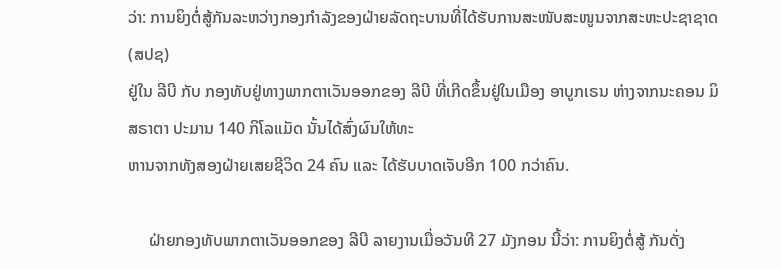ວ່າ: ການຍິງຕໍ່ສູ້ກັນລະຫວ່າງກອງກຳລັງຂອງຝ່າຍລັດຖະບານທີ່ໄດ້ຮັບການສະໜັບສະໜູນຈາກສະຫະປະຊາຊາດ (ສປຊ)
ຢູ່ໃນ ລີບີ ກັບ ກອງທັບຢູ່ທາງພາກຕາເວັນອອກຂອງ ລີບີ ທີ່ເກີດຂຶ້ນຢູ່ໃນເມືອງ ອາບູກເຣນ ຫ່າງຈາກນະຄອນ ມິສຣາຕາ ປະມານ 140 ກິໂລແມັດ ນັ້ນໄດ້ສົ່ງຜົນໃຫ້ທະ
ຫານຈາກທັງສອງຝ່າຍເສຍຊີວິດ 24 ຄົນ ແລະ ໄດ້ຮັບບາດເຈັບອີກ 100 ກວ່າຄົນ.

     ຝ່າຍກອງທັບພາກຕາເວັນອອກຂອງ ລີບີ ລາຍງານເມື່ອວັນທີ 27 ມັງກອນ ນີ້ວ່າ: ການຍິງຕໍ່ສູ້ ກັນດັ່ງ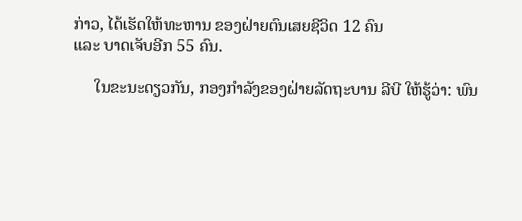ກ່າວ, ໄດ້ເຮັດໃຫ້ທະຫານ ຂອງຝ່າຍຕົນເສຍຊີວິດ 12 ຄົນ
ແລະ ບາດເຈັບອີກ 55 ຄົນ.

     ໃນຂະນະດຽວກັນ, ກອງກຳລັງຂອງຝ່າຍລັດຖະບານ ລີບີ ໃຫ້ຮູ້ວ່າ: ພົນ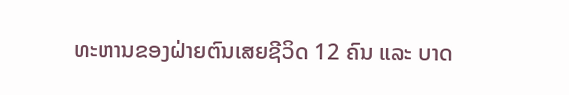ທະຫານຂອງຝ່າຍຕົນເສຍຊີວິດ 12 ຄົນ ແລະ ບາດ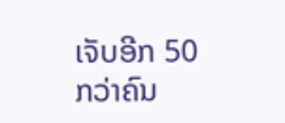ເຈັບອີກ 50 ກວ່າຄົນ